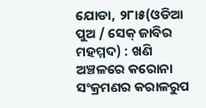ଯୋଡା, ୨୮ା୫(ଓଡିଆ ପୁଅ / ସେକ୍ ଜାବିର ମହମ୍ମଦ) : ଖଣି ଅଞ୍ଚଳରେ କରୋନା ସଂକ୍ରମଣର କରାଳରୁପ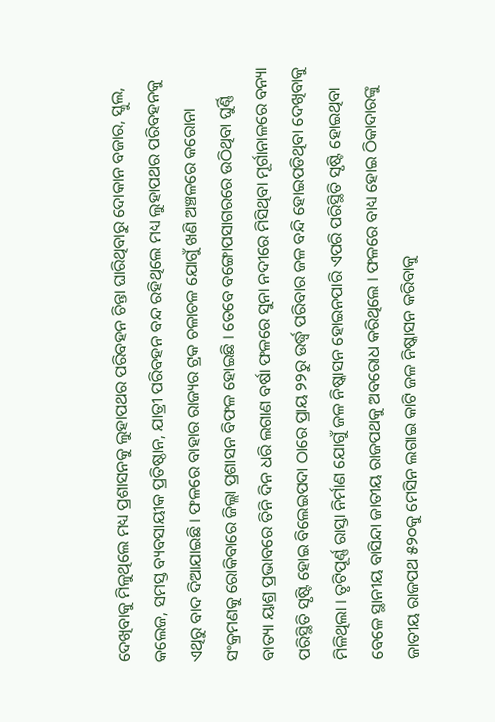ଦେଖିବାକୁ ମିଳୁଥିଲେ ମଧ୍ୟ ପ୍ରଶାସନକୁ ଲୁହାପଥର ପରିବହନ ଚିନ୍ତା ଘାରିଥିବାରୁ ଦୋକାନ ବଜାର, ସ୍କୁଲ, କଲେଜ, ସମସ୍ତ ବ୍ୟବସାୟୀକ ପ୍ରତିଷ୍ଠାନ, ଯାତ୍ରୀ ପରିବହନ ବନ୍ଦ ରହିଥିଲେ ମଧ୍ୟ ଲୁହାପଥର ପରିବହନକୁ ଏଥିରୁ ବାଦ ଦିଆଯାଇଛି । ଫଳରେ ବାହାର ରାଜ୍ୟର ଟ୍ରକ ଚଳାଚଳ ଯୋଗୁଁ ଖଣି ଅଞ୍ଚଳରେ କରୋନା ସଂକ୍ରମଣକୁ ରୋକିବାରେ ଜିଲ୍ଲା ପ୍ରଶାସନ ବିଫଳ ହୋଇଛି । ତେବେ ବଙ୍ଗୋପସାଗରରେ ଉଠିଥିବା ଘୁର୍ଣ୍ଣି ବାତ୍ୟା ୟାଶ୍ର ପ୍ରଭାବରେ ତିନି ଦିନ ଧରି ଲଗାଣ ବର୍ଷା ଫଳରେ ସୁନା ନଦୀରେ ମିସିଥିବା ମୂର୍ଗାନାଳରେ ବନ୍ୟା ପରିସ୍ଥିତି ସୃଷ୍ଟି ହୋଇ ବିଲେଇପଦା ଠାରେ ପ୍ରାୟ ୨୨ରୁ ଉର୍ଦ୍ଧ୍ୱ ପରିବାର ଜଳ ବନ୍ଦି ହୋଇପଡିଥିବା ଦେଖିବାକୁ ମିଳିଥିଲା । ତୃଟିପୂର୍ଣ୍ଣ ରାସ୍ତା ନିର୍ମାଣ ଯୋଗୁଁ ଜଳ ନିଷ୍କାସନ ହୋଇନପାରି ଏପରି ପରିସ୍ଥିତି ସୃଷ୍ଟି ହୋଇଥିବା ବେଳେ ସ୍ଥାନୀୟ ବାସିନ୍ଦା ଜାତୀୟ ରାଜପଥକୁ ଅବରୋଧ କରିଥିଲେ । ଫଳରେ ବାଧ୍ୟ ହୋଇ ଠିକାଦାରଙ୍କୁ ଜାତୀୟ ରାଜପଥ ୫୨୦କୁ ମେସିନ ଲଗାଇ କାଟି ଜଳ ନିଷ୍କାସନ କରିବାକୁ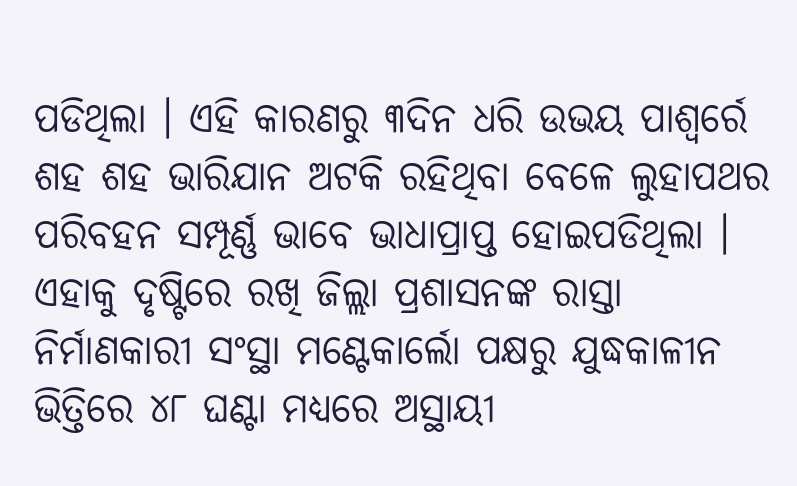ପଡିଥିଲା । ଏହି କାରଣରୁ ୩ଦିନ ଧରି ଉଭୟ ପାଶ୍ୱର୍ରେ ଶହ ଶହ ଭାରିଯାନ ଅଟକି ରହିଥିବା ବେଳେ ଲୁହାପଥର ପରିବହନ ସମ୍ପୂର୍ଣ୍ଣ ଭାବେ ଭାଧାପ୍ରାପ୍ତ ହୋଇପଡିଥିଲା । ଏହାକୁ ଦୃଷ୍ଟିରେ ରଖି ଜିଲ୍ଲା ପ୍ରଶାସନଙ୍କ ରାସ୍ତା ନିର୍ମାଣକାରୀ ସଂସ୍ଥା ମଣ୍ଟେକାର୍ଲୋ ପକ୍ଷରୁ ଯୁଦ୍ଧକାଳୀନ ଭିତ୍ତିରେ ୪୮ ଘଣ୍ଟା ମଧ୍ୟରେ ଅସ୍ଥାୟୀ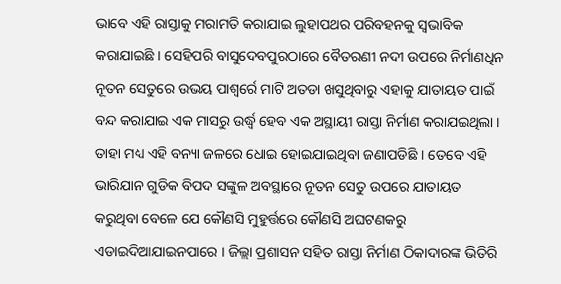ଭାବେ ଏହି ରାସ୍ତାକୁ ମରାମତି କରାଯାଇ ଲୁହାପଥର ପରିବହନକୁ ସ୍ୱଭାବିକ କରାଯାଇଛି । ସେହିପରି ବାସୁଦେବପୁରଠାରେ ବୈତରଣୀ ନଦୀ ଉପରେ ନିର୍ମାଣଧିନ ନୂତନ ସେତୁରେ ଉଭୟ ପାଶ୍ୱର୍ରେ ମାଟି ଅତଡା ଖସୁଥିବାରୁ ଏହାକୁ ଯାତାୟତ ପାଇଁ ବନ୍ଦ କରାଯାଇ ଏକ ମାସରୁ ଉର୍ଦ୍ଧ୍ୱ ହେବ ଏକ ଅସ୍ଥାୟୀ ରାସ୍ତା ନିର୍ମାଣ କରାଯଇଥିଲା । ତାହା ମଧ୍ୟ ଏହି ବନ୍ୟା ଜଳରେ ଧୋଇ ହୋଇଯାଇଥିବା ଜଣାପଡିଛି । ତେବେ ଏହି ଭାରିଯାନ ଗୁଡିକ ବିପଦ ସଙ୍କୁଳ ଅବସ୍ଥାରେ ନୂତନ ସେତୁ ଉପରେ ଯାତାୟତ କରୁଥିବା ବେଳେ ଯେ କୌଣସି ମୁହୁର୍ତ୍ତରେ କୌଣସି ଅଘଟଣକରୁ ଏଡାଇଦିଆଯାଇନପାରେ । ଜିଲ୍ଲା ପ୍ରଶାସନ ସହିତ ରାସ୍ତା ନିର୍ମାଣ ଠିକାଦାରଙ୍କ ଭିତିରି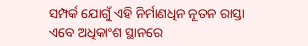ସମ୍ପର୍କ ଯୋଗୁଁ ଏହି ନିର୍ମାଣଧିନ ନୂତନ ରାସ୍ତା ଏବେ ଅଧିକାଂଶ ସ୍ଥାନରେ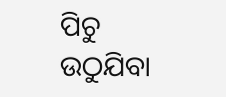ପିଚୁ ଉଠୁଯିବା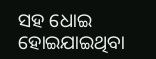ସହ ଧୋଇ ହୋଇଯାଇଥିବା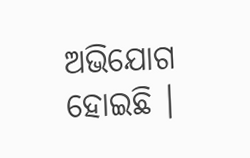ଅଭିଯୋଗ ହୋଇଛି ।